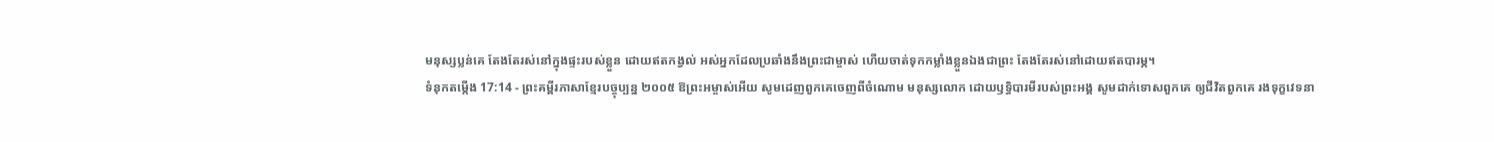មនុស្សប្លន់គេ តែងតែរស់នៅក្នុងផ្ទះរបស់ខ្លួន ដោយឥតកង្វល់ អស់អ្នកដែលប្រឆាំងនឹងព្រះជាម្ចាស់ ហើយចាត់ទុកកម្លាំងខ្លួនឯងជាព្រះ តែងតែរស់នៅដោយឥតបារម្ភ។
ទំនុកតម្កើង 17:14 - ព្រះគម្ពីរភាសាខ្មែរបច្ចុប្បន្ន ២០០៥ ឱព្រះអម្ចាស់អើយ សូមដេញពួកគេចេញពីចំណោម មនុស្សលោក ដោយឫទ្ធិបារមីរបស់ព្រះអង្គ សូមដាក់ទោសពួកគេ ឲ្យជីវិតពួកគេ រងទុក្ខវេទនា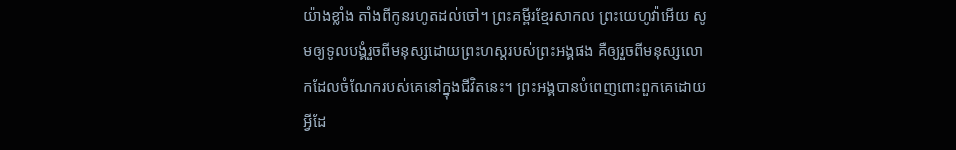យ៉ាងខ្លាំង តាំងពីកូនរហូតដល់ចៅ។ ព្រះគម្ពីរខ្មែរសាកល ព្រះយេហូវ៉ាអើយ សូមឲ្យទូលបង្គំរួចពីមនុស្សដោយព្រះហស្តរបស់ព្រះអង្គផង គឺឲ្យរួចពីមនុស្សលោកដែលចំណែករបស់គេនៅក្នុងជីវិតនេះ។ ព្រះអង្គបានបំពេញពោះពួកគេដោយអ្វីដែ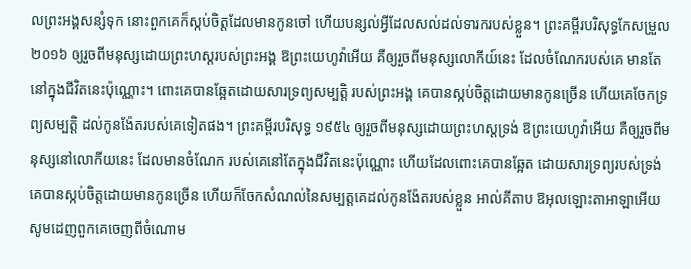លព្រះអង្គសន្សំទុក នោះពួកគេក៏ស្កប់ចិត្តដែលមានកូនចៅ ហើយបន្សល់អ្វីដែលសល់ដល់ទារករបស់ខ្លួន។ ព្រះគម្ពីរបរិសុទ្ធកែសម្រួល ២០១៦ ឲ្យរួចពីមនុស្សដោយព្រះហស្តរបស់ព្រះអង្គ ឱព្រះយេហូវ៉ាអើយ គឺឲ្យរួចពីមនុស្សលោកីយ៍នេះ ដែលចំណែករបស់គេ មានតែនៅក្នុងជីវិតនេះប៉ុណ្ណោះ។ ពោះគេបានឆ្អែតដោយសារទ្រព្យសម្បត្តិ របស់ព្រះអង្គ គេបានស្កប់ចិត្តដោយមានកូនច្រើន ហើយគេចែកទ្រព្យសម្បត្តិ ដល់កូនង៉ែតរបស់គេទៀតផង។ ព្រះគម្ពីរបរិសុទ្ធ ១៩៥៤ ឲ្យរួចពីមនុស្សដោយព្រះហស្តទ្រង់ ឱព្រះយេហូវ៉ាអើយ គឺឲ្យរួចពីមនុស្សនៅលោកីយនេះ ដែលមានចំណែក របស់គេនៅតែក្នុងជីវិតនេះប៉ុណ្ណោះ ហើយដែលពោះគេបានឆ្អែត ដោយសារទ្រព្យរបស់ទ្រង់ គេបានស្កប់ចិត្តដោយមានកូនច្រើន ហើយក៏ចែកសំណល់នៃសម្បត្តគេដល់កូនង៉ែតរបស់ខ្លួន អាល់គីតាប ឱអុលឡោះតាអាឡាអើយ សូមដេញពួកគេចេញពីចំណោម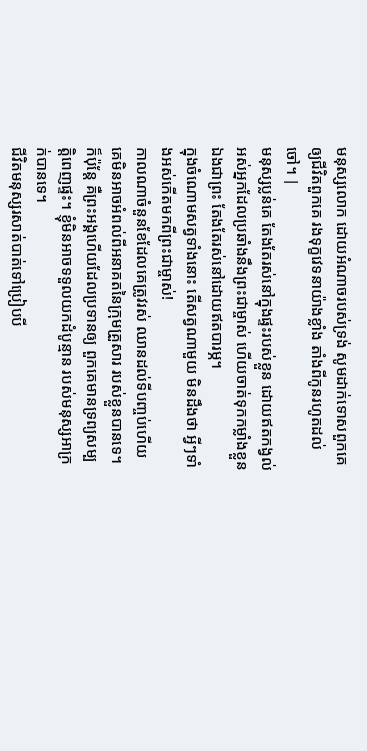មនុស្សលោក ដោយអំណាចរបស់ទ្រង់ សូមដាក់ទោសពួកគេ ឲ្យជីវិតពួកគេ រងទុក្ខវេទនាយ៉ាងខ្លាំង តាំងពីកូនរហូតដល់ចៅ។ |
មនុស្សប្លន់គេ តែងតែរស់នៅក្នុងផ្ទះរបស់ខ្លួន ដោយឥតកង្វល់ អស់អ្នកដែលប្រឆាំងនឹងព្រះជាម្ចាស់ ហើយចាត់ទុកកម្លាំងខ្លួនឯងជាព្រះ តែងតែរស់នៅដោយឥតបារម្ភ។
ក្នុងចំណោមសត្វទាំងនោះ តើសត្វណាមួយ មិនដឹងថា អ្វីៗទាំងអស់កើតមកពីព្រះជាម្ចាស់!
កាលណាចំនួនខែដែលគេត្រូវរស់ ឈានដល់ទីបញ្ចប់ហើយ គេមិនអាចអំពល់ពីអនាគតនៃក្រុមគ្រួសារ របស់ខ្លួនបានទេ។
ក៏ប៉ុន្តែ គឺព្រះអង្គហើយដែលប្រទានឲ្យ ពួកគេមានទ្រព្យសម្បត្តិពេញផ្ទះ។ ខ្ញុំមិនអាចទទួលយកដំបូន្មាន របស់មនុស្សអាក្រក់បានទេ។
ជីវិតមនុស្សរសាត់បាត់ទៅប្រៀបបី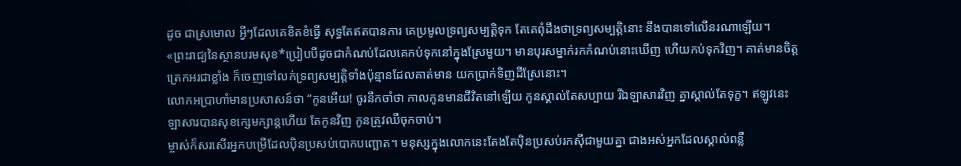ដូច ជាស្រមោល អ្វីៗដែលគេខិតខំធ្វើ សុទ្ធតែឥតបានការ គេប្រមូលទ្រព្យសម្បត្តិទុក តែគេពុំដឹងថាទ្រព្យសម្បត្តិនោះ នឹងបានទៅលើនរណាឡើយ។
«ព្រះរាជ្យនៃស្ថានបរមសុខ*ប្រៀបបីដូចជាកំណប់ដែលគេកប់ទុកនៅក្នុងស្រែមួយ។ មានបុរសម្នាក់រកកំណប់នោះឃើញ ហើយកប់ទុកវិញ។ គាត់មានចិត្តត្រេកអរជាខ្លាំង ក៏ចេញទៅលក់ទ្រព្យសម្បត្តិទាំងប៉ុន្មានដែលគាត់មាន យកប្រាក់ទិញដីស្រែនោះ។
លោកអប្រាហាំមានប្រសាសន៍ថា “កូនអើយ! ចូរនឹកចាំថា កាលកូនមានជីវិតនៅឡើយ កូនស្គាល់តែសប្បាយ រីឯឡាសារវិញ គ្នាស្គាល់តែទុក្ខ។ ឥឡូវនេះ ឡាសារបានសុខក្សេមក្សាន្តហើយ តែកូនវិញ កូនត្រូវឈឺចុកចាប់។
ម្ចាស់ក៏សរសើរអ្នកបម្រើដែលប៉ិនប្រសប់បោកបញ្ឆោត។ មនុស្សក្នុងលោកនេះតែងតែប៉ិនប្រសប់រកស៊ីជាមួយគ្នា ជាងអស់អ្នកដែលស្គាល់ពន្លឺ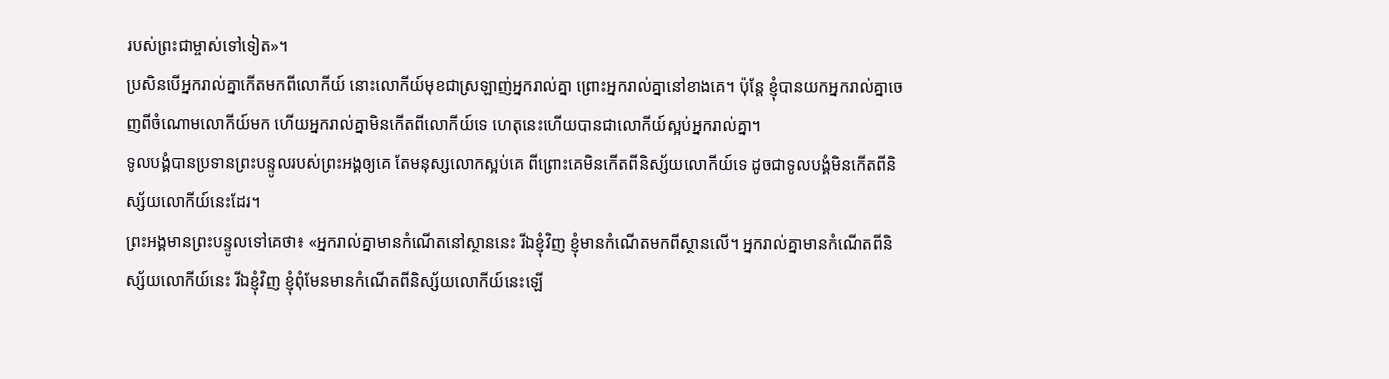របស់ព្រះជាម្ចាស់ទៅទៀត»។
ប្រសិនបើអ្នករាល់គ្នាកើតមកពីលោកីយ៍ នោះលោកីយ៍មុខជាស្រឡាញ់អ្នករាល់គ្នា ព្រោះអ្នករាល់គ្នានៅខាងគេ។ ប៉ុន្តែ ខ្ញុំបានយកអ្នករាល់គ្នាចេញពីចំណោមលោកីយ៍មក ហើយអ្នករាល់គ្នាមិនកើតពីលោកីយ៍ទេ ហេតុនេះហើយបានជាលោកីយ៍ស្អប់អ្នករាល់គ្នា។
ទូលបង្គំបានប្រទានព្រះបន្ទូលរបស់ព្រះអង្គឲ្យគេ តែមនុស្សលោកស្អប់គេ ពីព្រោះគេមិនកើតពីនិស្ស័យលោកីយ៍ទេ ដូចជាទូលបង្គំមិនកើតពីនិស្ស័យលោកីយ៍នេះដែរ។
ព្រះអង្គមានព្រះបន្ទូលទៅគេថា៖ «អ្នករាល់គ្នាមានកំណើតនៅស្ថាននេះ រីឯខ្ញុំវិញ ខ្ញុំមានកំណើតមកពីស្ថានលើ។ អ្នករាល់គ្នាមានកំណើតពីនិស្ស័យលោកីយ៍នេះ រីឯខ្ញុំវិញ ខ្ញុំពុំមែនមានកំណើតពីនិស្ស័យលោកីយ៍នេះឡើ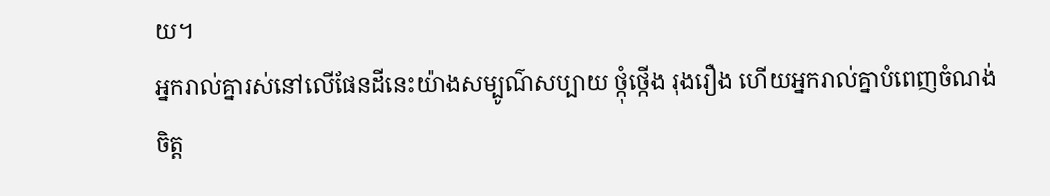យ។
អ្នករាល់គ្នារស់នៅលើផែនដីនេះយ៉ាងសម្បូណ៌សប្បាយ ថ្កុំថ្កើង រុងរឿង ហើយអ្នករាល់គ្នាបំពេញចំណង់ចិត្ត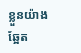ខ្លួនយ៉ាងឆ្អែត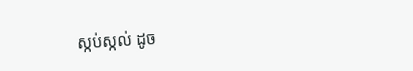ស្កប់ស្កល់ ដូច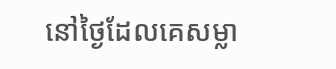នៅថ្ងៃដែលគេសម្លា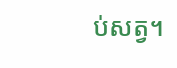ប់សត្វ។